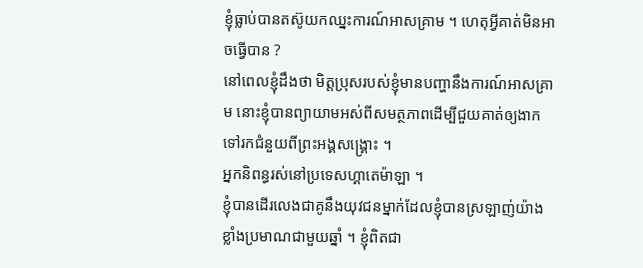ខ្ញុំធ្លាប់បានតស៊ូយកឈ្នះការណ៍អាសគ្រាម ។ ហេតុអ្វីគាត់មិនអាចធ្វើបាន ?
នៅពេលខ្ញុំដឹងថា មិត្តប្រុសរបស់ខ្ញុំមានបញ្ហានឹងការណ៍អាសគ្រាម នោះខ្ញុំបានព្យាយាមអស់ពីសមត្ថភាពដើម្បីជួយគាត់ឲ្យងាកទៅរកជំនួយពីព្រះអង្គសង្គ្រោះ ។
អ្នកនិពន្ធរស់នៅប្រទេសហ្គាតេម៉ាឡា ។
ខ្ញុំបានដើរលេងជាគូនឹងយុវជនម្នាក់ដែលខ្ញុំបានស្រឡាញ់យ៉ាងខ្លាំងប្រមាណជាមួយឆ្នាំ ។ ខ្ញុំពិតជា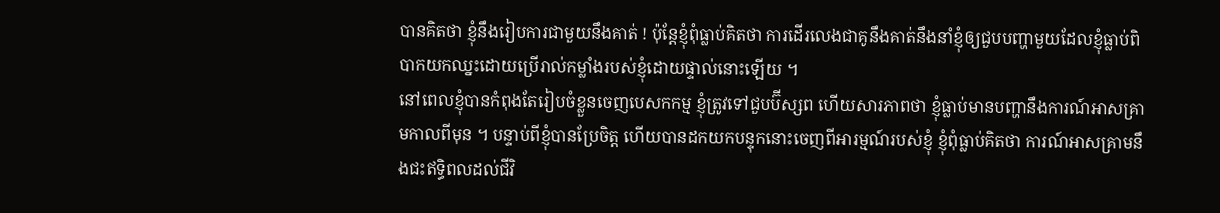បានគិតថា ខ្ញុំនឹងរៀបការជាមួយនឹងគាត់ ! ប៉ុន្តែខ្ញុំពុំធ្លាប់គិតថា ការដើរលេងជាគូនឹងគាត់នឹងនាំខ្ញុំឲ្យជួបបញ្ហាមួយដែលខ្ញុំធ្លាប់ពិបាកយកឈ្នះដោយប្រើរាល់កម្លាំងរបស់ខ្ញុំដោយផ្ទាល់នោះឡើយ ។
នៅពេលខ្ញុំបានកំពុងតែរៀបចំខ្លួនចេញបេសកកម្ម ខ្ញុំត្រូវទៅជួបប៊ីស្សព ហើយសារភាពថា ខ្ញុំធ្លាប់មានបញ្ហានឹងការណ៍អាសគ្រាមកាលពីមុន ។ បន្ទាប់ពីខ្ញុំបានប្រែចិត្ត ហើយបានដកយកបន្ទុកនោះចេញពីអារម្មណ៍របស់ខ្ញុំ ខ្ញុំពុំធ្លាប់គិតថា ការណ៍អាសគ្រាមនឹងជះឥទ្ធិពលដល់ជីវិ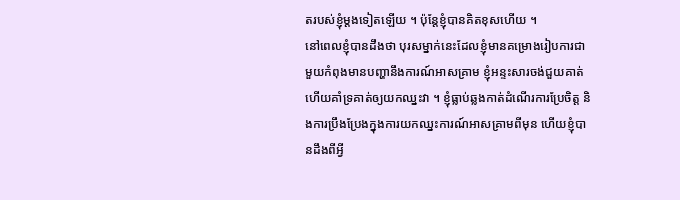តរបស់ខ្ញុំម្ដងទៀតឡើយ ។ ប៉ុន្តែខ្ញុំបានគិតខុសហើយ ។
នៅពេលខ្ញុំបានដឹងថា បុរសម្នាក់នេះដែលខ្ញុំមានគម្រោងរៀបការជាមួយកំពុងមានបញ្ហានឹងការណ៍អាសគ្រាម ខ្ញុំអន្ទះសារចង់ជួយគាត់ ហើយគាំទ្រគាត់ឲ្យយកឈ្នះវា ។ ខ្ញុំធ្លាប់ឆ្លងកាត់ដំណើរការប្រែចិត្ត និងការប្រឹងប្រែងក្នុងការយកឈ្នះការណ៍អាសគ្រាមពីមុន ហើយខ្ញុំបានដឹងពីអ្វី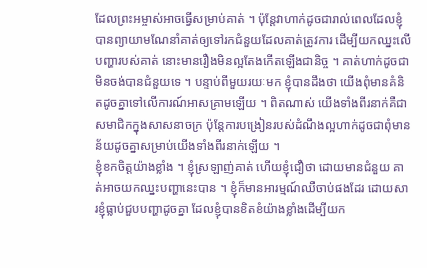ដែលព្រះអម្ចាស់អាចធ្វើសម្រាប់គាត់ ។ ប៉ុន្តែវាហាក់ដូចជារាល់ពេលដែលខ្ញុំបានព្យាយាមណែនាំគាត់ឲ្យទៅរកជំនួយដែលគាត់ត្រូវការ ដើម្បីយកឈ្នះលើបញ្ហារបស់គាត់ នោះមានរឿងមិនល្អតែងកើតឡើងជានិច្ច ។ គាត់ហាក់ដូចជាមិនចង់បានជំនួយទេ ។ បន្ទាប់ពីមួយរយៈមក ខ្ញុំបានដឹងថា យើងពុំមានគំនិតដូចគ្នាទៅលើការណ៍អាសគ្រាមឡើយ ។ ពិតណាស់ យើងទាំងពីរនាក់គឺជាសមាជិកក្នុងសាសនាចក្រ ប៉ុន្តែការបង្រៀនរបស់ដំណឹងល្អហាក់ដូចជាពុំមានន័យដូចគ្នាសម្រាប់យើងទាំងពីរនាក់ឡើយ ។
ខ្ញុំខកចិត្តយ៉ាងខ្លាំង ។ ខ្ញុំស្រឡាញ់គាត់ ហើយខ្ញុំជឿថា ដោយមានជំនួយ គាត់អាចយកឈ្នះបញ្ហានេះបាន ។ ខ្ញុំក៏មានអារម្មណ៍ឈឺចាប់ផងដែរ ដោយសារខ្ញុំធ្លាប់ជួបបញ្ហាដូចគ្នា ដែលខ្ញុំបានខិតខំយ៉ាងខ្លាំងដើម្បីយក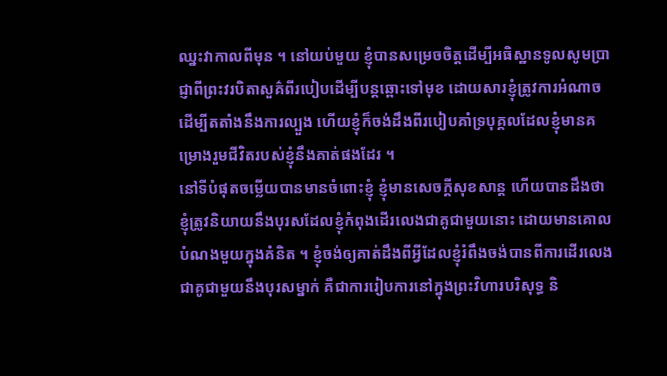ឈ្នះវាកាលពីមុន ។ នៅយប់មួយ ខ្ញុំបានសម្រេចចិត្តដើម្បីអធិស្ឋានទូលសូមប្រាជ្ញាពីព្រះវរបិតាសួគ៌ពីរបៀបដើម្បីបន្តឆ្ពោះទៅមុខ ដោយសារខ្ញុំត្រូវការអំណាចដើម្បីតតាំងនឹងការល្បួង ហើយខ្ញុំក៏ចង់ដឹងពីរបៀបគាំទ្របុគ្គលដែលខ្ញុំមានគម្រោងរួមជីវិតរបស់ខ្ញុំនឹងគាត់ផងដែរ ។
នៅទីបំផុតចម្លើយបានមានចំពោះខ្ញុំ ខ្ញុំមានសេចក្ដីសុខសាន្ត ហើយបានដឹងថា ខ្ញុំត្រូវនិយាយនឹងបុរសដែលខ្ញុំកំពុងដើរលេងជាគូជាមួយនោះ ដោយមានគោលបំណងមួយក្នុងគំនិត ។ ខ្ញុំចង់ឲ្យគាត់ដឹងពីអ្វីដែលខ្ញុំរំពឹងចង់បានពីការដើរលេងជាគូជាមួយនឹងបុរសម្នាក់ គឺជាការរៀបការនៅក្នុងព្រះវិហារបរិសុទ្ធ និ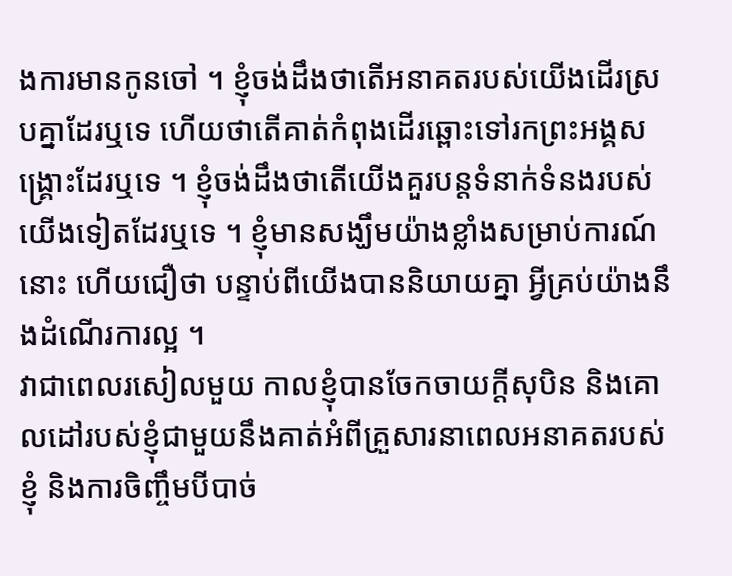ងការមានកូនចៅ ។ ខ្ញុំចង់ដឹងថាតើអនាគតរបស់យើងដើរស្របគ្នាដែរឬទេ ហើយថាតើគាត់កំពុងដើរឆ្ពោះទៅរកព្រះអង្គសង្គ្រោះដែរឬទេ ។ ខ្ញុំចង់ដឹងថាតើយើងគួរបន្តទំនាក់ទំនងរបស់យើងទៀតដែរឬទេ ។ ខ្ញុំមានសង្ឃឹមយ៉ាងខ្លាំងសម្រាប់ការណ៍នោះ ហើយជឿថា បន្ទាប់ពីយើងបាននិយាយគ្នា អ្វីគ្រប់យ៉ាងនឹងដំណើរការល្អ ។
វាជាពេលរសៀលមួយ កាលខ្ញុំបានចែកចាយក្ដីសុបិន និងគោលដៅរបស់ខ្ញុំជាមួយនឹងគាត់អំពីគ្រួសារនាពេលអនាគតរបស់ខ្ញុំ និងការចិញ្ចឹមបីបាច់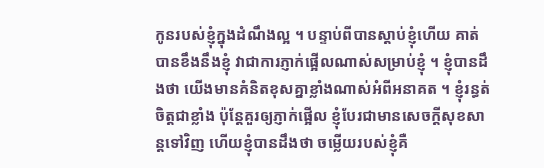កូនរបស់ខ្ញុំក្នុងដំណឹងល្អ ។ បន្ទាប់ពីបានស្ដាប់ខ្ញុំហើយ គាត់បានខឹងនឹងខ្ញុំ វាជាការភ្ញាក់ផ្អើលណាស់សម្រាប់ខ្ញុំ ។ ខ្ញុំបានដឹងថា យើងមានគំនិតខុសគ្នាខ្លាំងណាស់អំពីអនាគត ។ ខ្ញុំរន្ធត់ចិត្តជាខ្លាំង ប៉ុន្តែគួរឲ្យភ្ញាក់ផ្អើល ខ្ញុំបែរជាមានសេចក្ដីសុខសាន្តទៅវិញ ហើយខ្ញុំបានដឹងថា ចម្លើយរបស់ខ្ញុំគឺ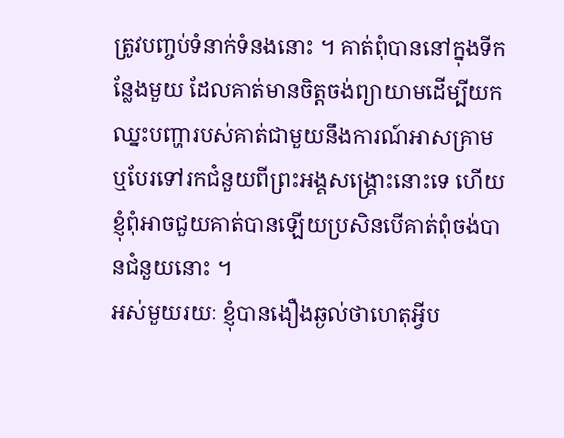ត្រូវបញ្ចប់ទំនាក់ទំនងនោះ ។ គាត់ពុំបាននៅក្នុងទីកន្លែងមួយ ដែលគាត់មានចិត្តចង់ព្យាយាមដើម្បីយកឈ្នះបញ្ហារបស់គាត់ជាមួយនឹងការណ៍អាសគ្រាម ឬបែរទៅរកជំនួយពីព្រះអង្គសង្គ្រោះនោះទេ ហើយខ្ញុំពុំអាចជួយគាត់បានឡើយប្រសិនបើគាត់ពុំចង់បានជំនួយនោះ ។
អស់មួយរយៈ ខ្ញុំបានងឿងឆ្ងល់ថាហេតុអ្វីប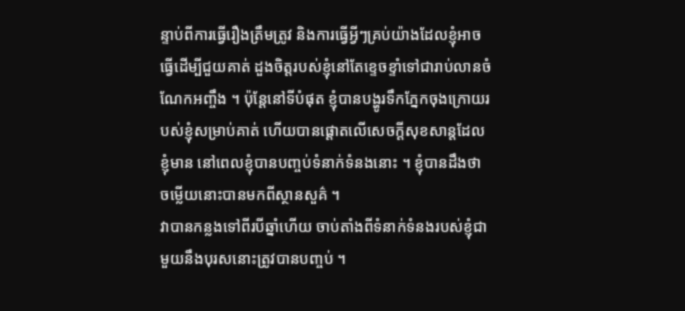ន្ទាប់ពីការធ្វើរឿងត្រឹមត្រូវ និងការធ្វើអ្វីៗគ្រប់យ៉ាងដែលខ្ញុំអាចធ្វើដើម្បីជួយគាត់ ដួងចិត្តរបស់ខ្ញុំនៅតែខ្ទេចខ្ទាំទៅជារាប់លានចំណែកអញ្ចឹង ។ ប៉ុន្តែនៅទីបំផុត ខ្ញុំបានបង្ហូរទឹកភ្នែកចុងក្រោយរបស់ខ្ញុំសម្រាប់គាត់ ហើយបានផ្ដោតលើសេចក្ដីសុខសាន្តដែលខ្ញុំមាន នៅពេលខ្ញុំបានបញ្ចប់ទំនាក់ទំនងនោះ ។ ខ្ញុំបានដឹងថា ចម្លើយនោះបានមកពីស្ថានសួគ៌ ។
វាបានកន្លងទៅពីរបីឆ្នាំហើយ ចាប់តាំងពីទំនាក់ទំនងរបស់ខ្ញុំជាមួយនឹងបុរសនោះត្រូវបានបញ្ចប់ ។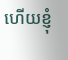ហើយខ្ញុំ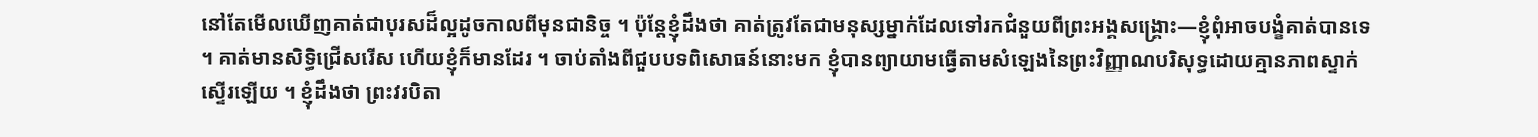នៅតែមើលឃើញគាត់ជាបុរសដ៏ល្អដូចកាលពីមុនជានិច្ច ។ ប៉ុន្តែខ្ញុំដឹងថា គាត់ត្រូវតែជាមនុស្សម្នាក់ដែលទៅរកជំនួយពីព្រះអង្គសង្គ្រោះ—ខ្ញុំពុំអាចបង្ខំគាត់បានទេ ។ គាត់មានសិទ្ធិជ្រើសរើស ហើយខ្ញុំក៏មានដែរ ។ ចាប់តាំងពីជួបបទពិសោធន៍នោះមក ខ្ញុំបានព្យាយាមធ្វើតាមសំឡេងនៃព្រះវិញ្ញាណបរិសុទ្ធដោយគ្មានភាពស្ទាក់ស្ទើរឡើយ ។ ខ្ញុំដឹងថា ព្រះវរបិតា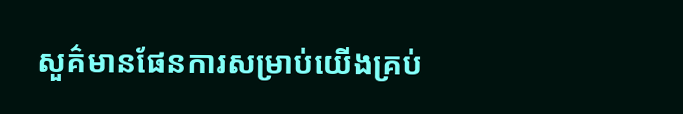សួគ៌មានផែនការសម្រាប់យើងគ្រប់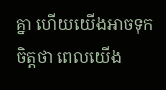គ្នា ហើយយើងអាចទុកចិត្តថា ពេលយើង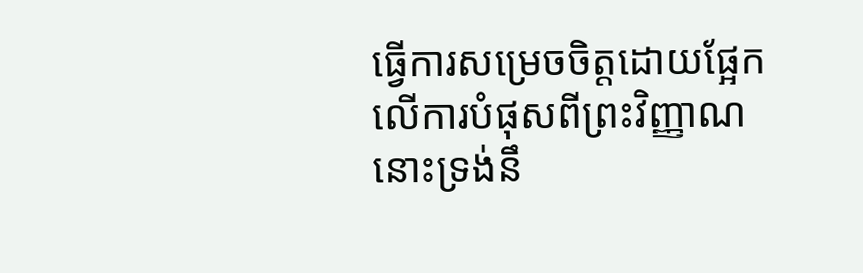ធ្វើការសម្រេចចិត្តដោយផ្អែកលើការបំផុសពីព្រះវិញ្ញាណ នោះទ្រង់នឹ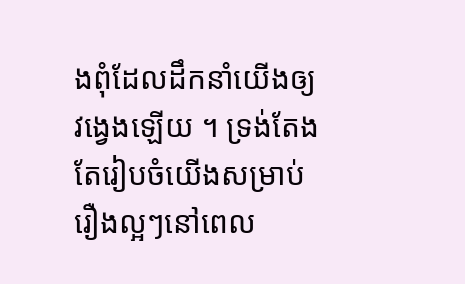ងពុំដែលដឹកនាំយើងឲ្យវង្វេងឡើយ ។ ទ្រង់តែងតែរៀបចំយើងសម្រាប់រឿងល្អៗនៅពេល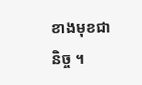ខាងមុខជានិច្ច ។